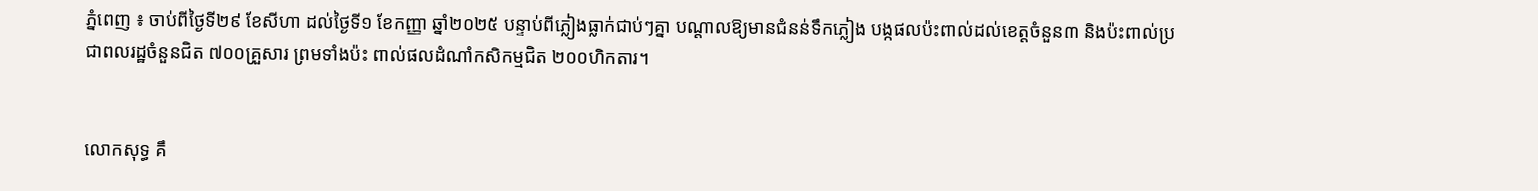ភ្នំពេញ ៖ ចាប់ពីថ្ងៃទី២៩ ខែសីហា ដល់ថ្ងៃទី១ ខែកញ្ញា ឆ្នាំ២០២៥ បន្ទាប់ពីភ្លៀងធ្លាក់ជាប់ៗគ្នា បណ្តាលឱ្យមានជំនន់ទឹកភ្លៀង បង្កផលប៉ះពាល់ដល់ខេត្តចំនួន៣ និងប៉ះពាល់ប្រជាពលរដ្ឋចំនួនជិត ៧០០គ្រួសារ ព្រមទាំងប៉ះ ពាល់ផលដំណាំកសិកម្មជិត ២០០ហិកតារ។


លោកសុទ្ធ គឹ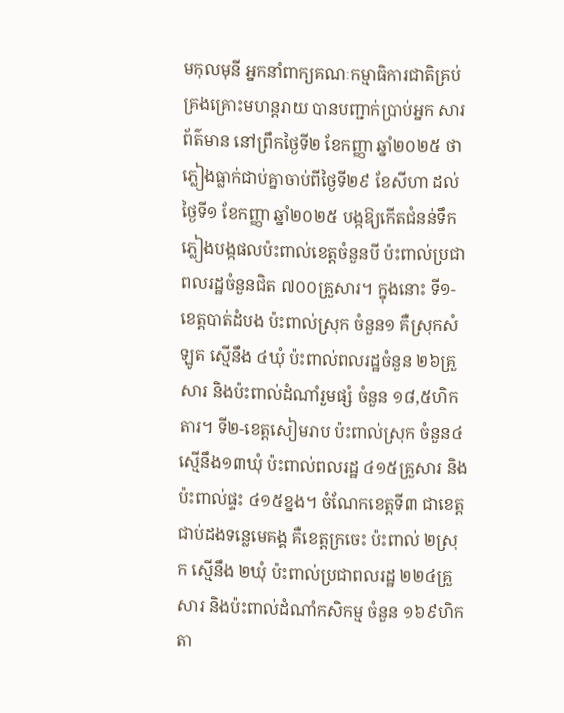មកុលមុនី អ្នកនាំពាក្យគណៈកម្មាធិការជាតិគ្រប់គ្រងគ្រោះមហន្តរាយ បានបញ្ជាក់ប្រាប់អ្នក សារព័ត៌មាន នៅព្រឹកថ្ងៃទី២ ខែកញ្ញា ឆ្នាំ២០២៥ ថា ភ្លៀងធ្លាក់ជាប់គ្នាចាប់ពីថ្ងៃទី២៩ ខែសីហា ដល់ថ្ងៃទី១ ខែកញ្ញា ឆ្នាំ២០២៥ បង្កឱ្យកើតជំនន់ទឹកភ្លៀងបង្កផលប៉ះពាល់ខេត្តចំនួនបី ប៉ះពាល់ប្រជាពលរដ្ឋចំនួនជិត ៧០០គ្រួសារ។ ក្នុងនោះ ទី១-ខេត្តបាត់ដំបង ប៉ះពាល់ស្រុក ចំនួន១ គឺស្រុកសំឡូត ស្មើនឹង ៤ឃុំ ប៉ះពាល់ពលរដ្ឋចំនួន ២៦គ្រួ សារ និងប៉ះពាល់ដំណាំរួមផ្សំ ចំនួន ១៨,៥ហិកតារ។ ទី២-ខេត្តសៀមរាប ប៉ះពាល់ស្រុក ចំនួន៤ ស្មើនឹង១៣ឃុំ ប៉ះពាល់ពលរដ្ឋ ៤១៥គ្រួសារ និងប៉ះពាល់ផ្ទះ ៤១៥ខ្នង។ ចំណែកខេត្តទី៣ ជាខេត្តជាប់ដងទន្លេមេគង្គ គឺខេត្តក្រចេះ ប៉ះពាល់ ២ស្រុក ស្មើនឹង ២ឃុំ ប៉ះពាល់ប្រជាពលរដ្ឋ ២២៤គ្រួសារ និងប៉ះពាល់ដំណាំកសិកម្ម ចំនួន ១៦៩ហិកតា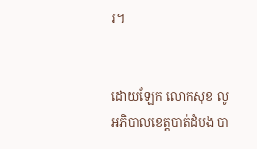រ។


ដោយឡែក លោកសុខ លូ អភិបាលខេត្តបាត់ដំបង បា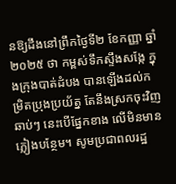នឱ្យដឹងនៅព្រឹកថ្ងៃទី២ ខែកញ្ញា ឆ្នាំ២០២៥ ថា កម្ពស់ទឹកស្ទឹងសង្កែ ក្នុងក្រុងបាត់ដំបង បានឡើងដល់កម្រិតប្រុងប្រយ័ត្ន តែនឹងស្រកចុះវិញឆាប់ៗ នេះបើផ្នែកខាង លើមិនមានភ្លៀងបន្ថែម។ សូមប្រជាពលរដ្ឋ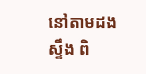នៅតាមដងស្ទឹង ពិ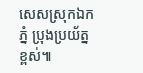សេសស្រុកឯកភ្នំ ប្រុងប្រយ័ត្នខ្ពស់៕